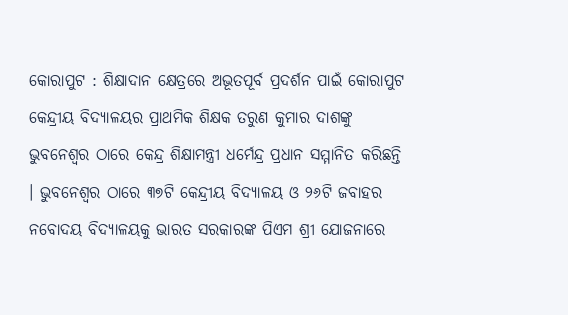କୋରାପୁଟ : ଶିକ୍ଷାଦାନ କ୍ଷେତ୍ରରେ ଅଭୂତପୂର୍ବ ପ୍ରଦର୍ଶନ ପାଇଁ କୋରାପୁଟ କେନ୍ଦ୍ରୀୟ ବିଦ୍ୟାଳୟର ପ୍ରାଥମିକ ଶିକ୍ଷକ ତରୁଣ କୁମାର ଦାଶଙ୍କୁ ଭୁବନେଶ୍ୱର ଠାରେ କେନ୍ଦ୍ର ଶିକ୍ଷାମନ୍ତ୍ରୀ ଧର୍ମେନ୍ଦ୍ର ପ୍ରଧାନ ସମ୍ମାନିତ କରିଛନ୍ତି । ଭୁବନେଶ୍ବର ଠାରେ ୩୭ଟି କେନ୍ଦ୍ରୀୟ ବିଦ୍ୟାଳୟ ଓ ୨୬ଟି ଜବାହର ନବୋଦୟ ବିଦ୍ୟାଳୟକୁ ଭାରତ ସରକାରଙ୍କ ପିଏମ ଶ୍ରୀ ଯୋଜନାରେ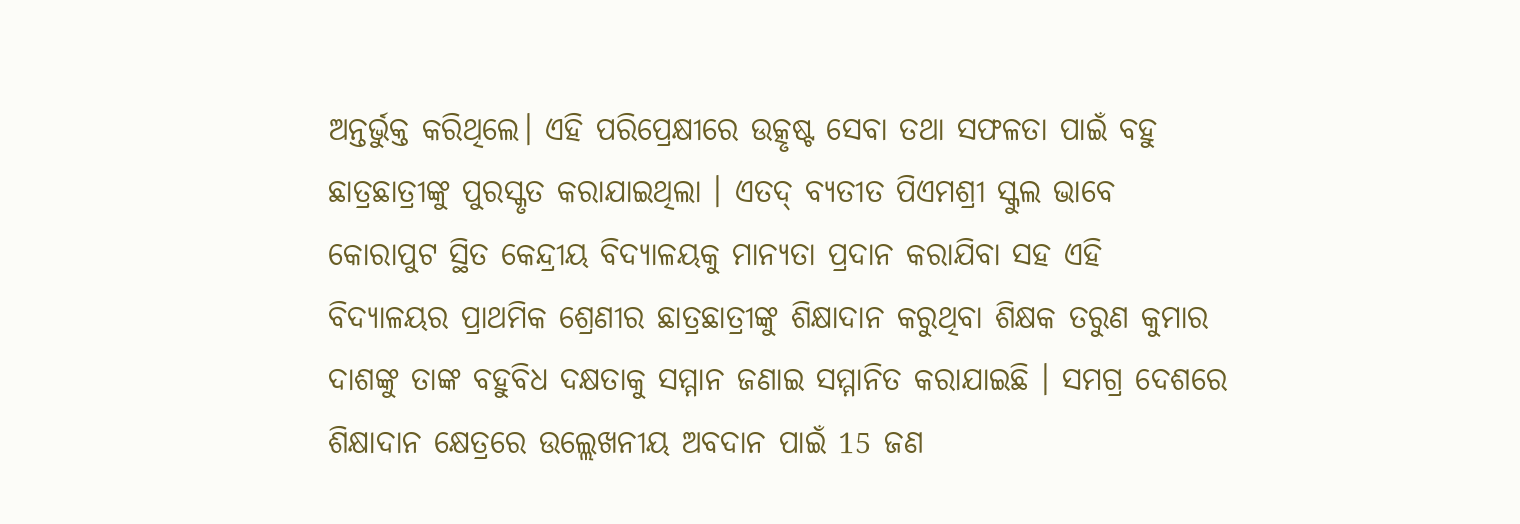ଅନ୍ତର୍ଭୁକ୍ତ କରିଥିଲେ। ଏହି ପରିପ୍ରେକ୍ଷୀରେ ଉତ୍କୃଷ୍ଟ ସେବା ତଥା ସଫଳତା ପାଇଁ ବହୁ ଛାତ୍ରଛାତ୍ରୀଙ୍କୁ ପୁରସ୍କୃତ କରାଯାଇଥିଲା । ଏତଦ୍ ବ୍ୟତୀତ ପିଏମଶ୍ରୀ ସ୍କୁଲ ଭାବେ କୋରାପୁଟ ସ୍ଥିତ କେନ୍ଦ୍ରୀୟ ବିଦ୍ୟାଳୟକୁ ମାନ୍ୟତା ପ୍ରଦାନ କରାଯିବା ସହ ଏହି ବିଦ୍ୟାଳୟର ପ୍ରାଥମିକ ଶ୍ରେଣୀର ଛାତ୍ରଛାତ୍ରୀଙ୍କୁ ଶିକ୍ଷାଦାନ କରୁଥିବା ଶିକ୍ଷକ ତରୁଣ କୁମାର ଦାଶଙ୍କୁ ତାଙ୍କ ବହୁବିଧ ଦକ୍ଷତାକୁ ସମ୍ମାନ ଜଣାଇ ସମ୍ମାନିତ କରାଯାଇଛି । ସମଗ୍ର ଦେଶରେ ଶିକ୍ଷାଦାନ କ୍ଷେତ୍ରରେ ଉଲ୍ଲେଖନୀୟ ଅବଦାନ ପାଇଁ 15 ଜଣ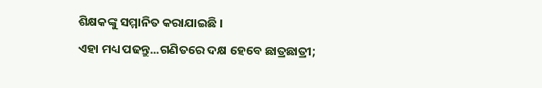ଶିକ୍ଷକଙ୍କୁ ସମ୍ମାନିତ କରାଯାଇଛି ।
ଏହା ମଧ୍ୟ ପଢନ୍ତୁ...ଗଣିତରେ ଦକ୍ଷ ହେବେ ଛାତ୍ରଛାତ୍ରୀ;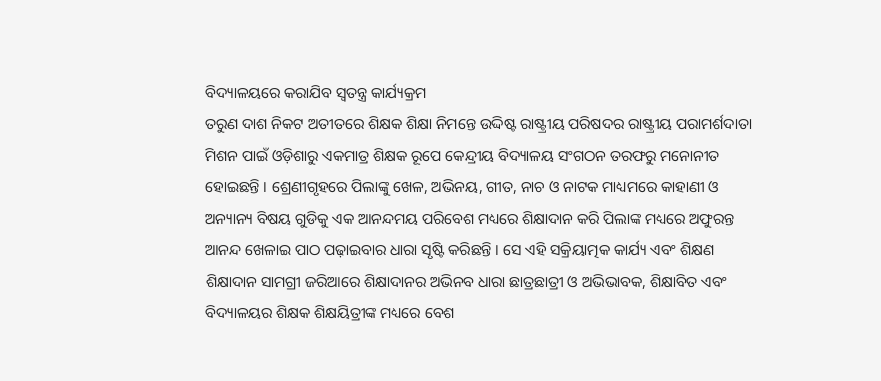ବିଦ୍ୟାଳୟରେ କରାଯିବ ସ୍ୱତନ୍ତ୍ର କାର୍ଯ୍ୟକ୍ରମ
ତରୁଣ ଦାଶ ନିକଟ ଅତୀତରେ ଶିକ୍ଷକ ଶିକ୍ଷା ନିମନ୍ତେ ଉଦ୍ଦିଷ୍ଟ ରାଷ୍ଟ୍ରୀୟ ପରିଷଦର ରାଷ୍ଟ୍ରୀୟ ପରାମର୍ଶଦାତା ମିଶନ ପାଇଁ ଓଡ଼ିଶାରୁ ଏକମାତ୍ର ଶିକ୍ଷକ ରୂପେ କେନ୍ଦ୍ରୀୟ ବିଦ୍ୟାଳୟ ସଂଗଠନ ତରଫରୁ ମନୋନୀତ ହୋଇଛନ୍ତି । ଶ୍ରେଣୀଗୃହରେ ପିଲାଙ୍କୁ ଖେଳ, ଅଭିନୟ, ଗୀତ, ନାଚ ଓ ନାଟକ ମାଧ୍ୟମରେ କାହାଣୀ ଓ ଅନ୍ୟାନ୍ୟ ବିଷୟ ଗୁଡିକୁ ଏକ ଆନନ୍ଦମୟ ପରିବେଶ ମଧ୍ୟରେ ଶିକ୍ଷାଦାନ କରି ପିଲାଙ୍କ ମଧ୍ୟରେ ଅଫୁରନ୍ତ ଆନନ୍ଦ ଖେଳାଇ ପାଠ ପଢ଼ାଇବାର ଧାରା ସୃଷ୍ଟି କରିଛନ୍ତି । ସେ ଏହି ସକ୍ରିୟାତ୍ମକ କାର୍ଯ୍ୟ ଏବଂ ଶିକ୍ଷଣ ଶିକ୍ଷାଦାନ ସାମଗ୍ରୀ ଜରିଆରେ ଶିକ୍ଷାଦାନର ଅଭିନବ ଧାରା ଛାତ୍ରଛାତ୍ରୀ ଓ ଅଭିଭାବକ, ଶିକ୍ଷାବିତ ଏବଂ ବିଦ୍ୟାଳୟର ଶିକ୍ଷକ ଶିକ୍ଷୟିତ୍ରୀଙ୍କ ମଧ୍ୟରେ ବେଶ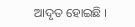ଆଦୃତ ହୋଇଛି ।